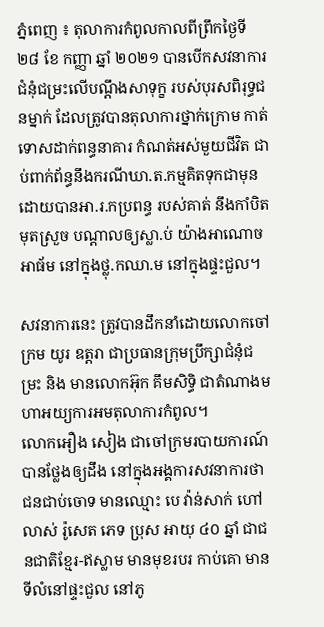ភ្នំពេញ ៖ តុលាការកំពូលកាលពីព្រឹកថ្ងៃទី ២៨ ខែ កញ្ញា ឆ្នាំ ២០២១ បានបើកសវនាការជំនុំជម្រះលើបណ្ដឹងសាទុក្ខ របស់បុរសពិរុទ្ធជនម្នាក់ ដែលត្រូវបានតុលាការថ្នាក់ក្រោម កាត់ទោសដាក់ពន្ធនាគារ កំណត់អស់មួយជីវិត ជាប់ពាក់ព័ន្ធនឹងករណីឃា.ត.កម្មគិតទុកជាមុន ដោយបានអា.រ.កប្រពន្ធ របស់គាត់ នឹងកាំបិតមុតស្រួច បណ្តាលឲ្យស្លា.ប់ យ៉ាងអាណោចអាធ័ម នៅក្នុងថ្លុ.កឈា.ម នៅក្នុងផ្ទះជួល។

សវនាការនេះ ត្រូវបានដឹកនាំដោយលោកចៅក្រម យូរ ឧត្តរា ជាប្រធានក្រុមប្រឹក្សាជំនុំជម្រះ និង មានលោកអ៊ុក គឹមសិទ្ធិ ជាតំណាងមហាអយ្យការអមតុលាការកំពូល។
លោកអឿង សៀង ជាចៅក្រមរបាយការណ៍ បានថ្លែងឲ្យដឹង នៅក្នុងអង្គការសវនាការថា ជនជាប់ចោទ មានឈ្មោះ បេ វ៉ាន់សាក់ ហៅ លាស់ រ៉ូសេត ភេទ ប្រុស អាយុ ៤០ ឆ្នាំ ជាជនជាតិខ្មែរ-ឥស្លាម មានមុខរបរ កាប់គោ មានទីលំនៅផ្ទះជួល នៅភូ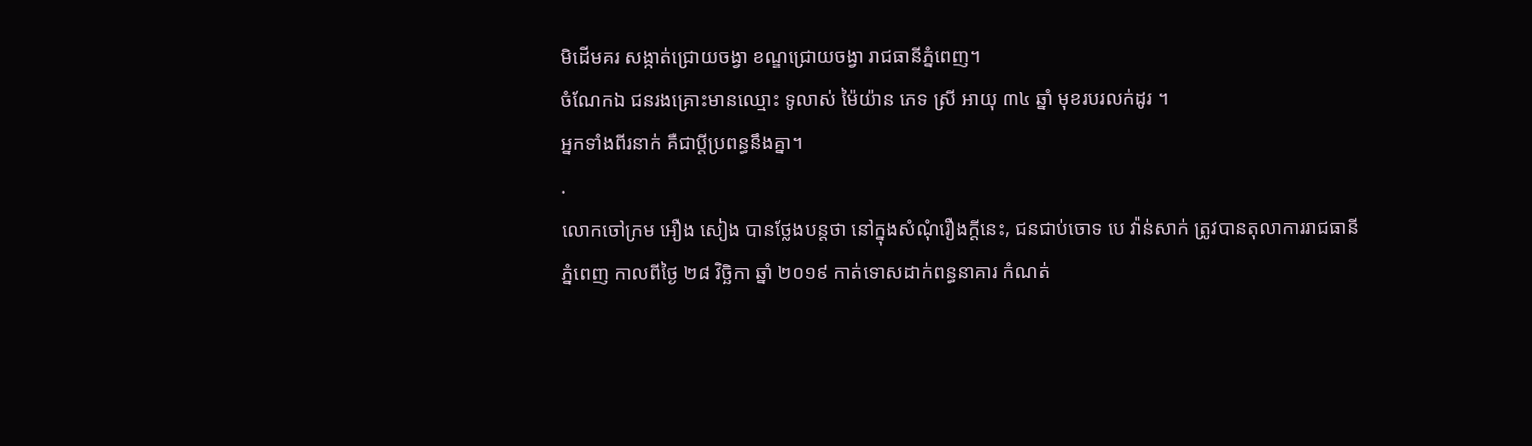មិដើមគរ សង្កាត់ជ្រោយចង្វា ខណ្ឌជ្រោយចង្វា រាជធានីភ្នំពេញ។
ចំណែកឯ ជនរងគ្រោះមានឈ្មោះ ទូលាស់ ម៉ៃយ៉ាន ភេទ ស្រី អាយុ ៣៤ ឆ្នាំ មុខរបរលក់ដូរ ។
អ្នកទាំងពីរនាក់ គឺជាប្តីប្រពន្ធនឹងគ្នា។
.
លោកចៅក្រម អឿង សៀង បានថ្លែងបន្តថា នៅក្នុងសំណុំរឿងក្តីនេះ, ជនជាប់ចោទ បេ វ៉ាន់សាក់ ត្រូវបានតុលាការរាជធានីភ្នំពេញ កាលពីថ្ងៃ ២៨ វិច្ឆិកា ឆ្នាំ ២០១៩ កាត់ទោសដាក់ពន្ធនាគារ កំណត់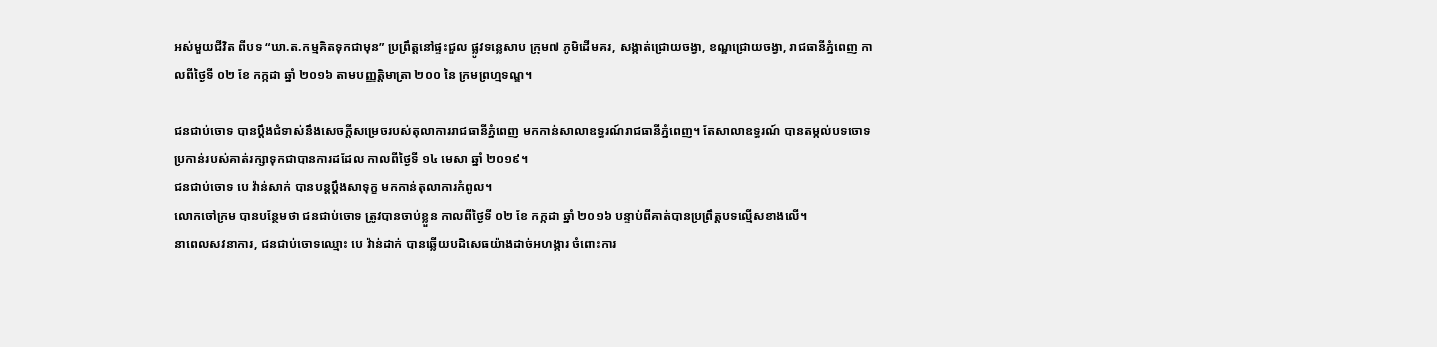អស់មួយជីវិត ពីបទ “ឃា.ត.កម្មគិតទុកជាមុន” ប្រព្រឹត្តនៅផ្ទះជួល ផ្លូវទន្លេសាប ក្រុម៧ ភូមិដើមគរ, សង្កាត់ជ្រោយចង្វា, ខណ្ឌជ្រោយចង្វា, រាជធានីភ្នំពេញ កាលពីថ្ងៃទី ០២ ខែ កក្កដា ឆ្នាំ ២០១៦ តាមបញ្ញត្តិមាត្រា ២០០ នៃ ក្រមព្រហ្មទណ្ឌ។

ជនជាប់ចោទ បានប្តឹងជំទាស់នឹងសេចក្តីសម្រេចរបស់តុលាការរាជធានីភ្នំពេញ មកកាន់សាលាឧទ្ធរណ៍រាជធានីភ្នំពេញ។ តែសាលាឧទ្ធរណ៍ បានតម្កល់បទចោទប្រកាន់របស់គាត់រក្សាទុកជាបានការដដែល កាលពីថ្ងៃទី ១៤ មេសា ឆ្នាំ ២០១៩។
ជនជាប់ចោទ បេ វ៉ាន់សាក់ បានបន្តប្តឹងសាទុក្ខ មកកាន់តុលាការកំពូល។
លោកចៅក្រម បានបន្ថែមថា ជនជាប់ចោទ ត្រូវបានចាប់ខ្លួន កាលពីថ្ងៃទី ០២ ខែ កក្កដា ឆ្នាំ ២០១៦ បន្ទាប់ពីគាត់បានប្រព្រឹត្តបទល្មើសខាងលើ។
នាពេលសវនាការ, ជនជាប់ចោទឈ្មោះ បេ វ៉ាន់ដាក់ បានឆ្លើយបដិសេធយ៉ាងដាច់អហង្ការ ចំពោះការ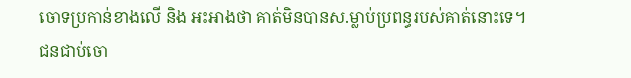ចោទប្រកាន់ខាងលើ និង អះអាងថា គាត់មិនបានស.ម្លាប់ប្រពន្ធរបស់គាត់នោះទេ។
ជនជាប់ចោ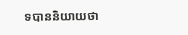ទបាននិយាយថា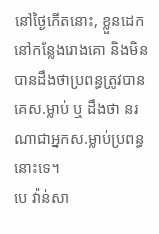នៅថ្ងៃកើតនោះ, ខ្លួនដេកនៅកន្លែងរោងគោ និងមិនបានដឹងថាប្រពន្ធត្រូវបានគេស.ម្លាប់ ឬ ដឹងថា នរណាជាអ្នកស.ម្លាប់ប្រពន្ធនោះទេ។
បេ វ៉ាន់សា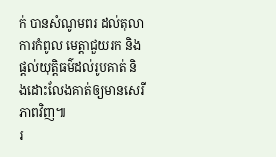ក់ បានសំណូមពរ ដល់តុលាការកំពូល មេត្តាជួយរក និងផ្តល់យុត្តិធម៌ដល់រូបគាត់ និងដោះលែងគាត់ឲ្យមានសេរីភាពវិញ៕
រ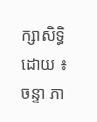ក្សាសិទ្ធិដោយ ៖ ចន្ទា ភា